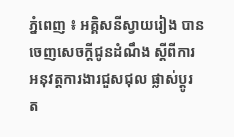ភ្នំពេញ ៖ អគ្គិសនីស្វាយរៀង បានចេញសេចក្តីជូនដំណឹង ស្តីពីការអនុវត្តការងារជួសជុល ផ្លាស់ប្តូរ ត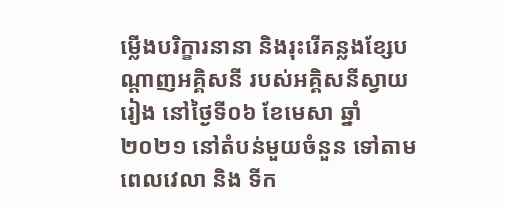ម្លើងបរិក្ខារនានា និងរុះរើគន្លងខ្សែបណ្តាញអគ្គិសនី របស់អគ្គិសនីស្វាយរៀង នៅថ្ងៃទី០៦ ខែមេសា ឆ្នាំ២០២១ នៅតំបន់មួយចំនួន ទៅតាមពេលវេលា និង ទីក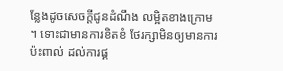ន្លែងដូចសេចក្តីជូនដំណឹង លម្អិតខាងក្រោម ។ ទោះជាមានការខិតខំ ថែរក្សាមិនឲ្យមានការប៉ះពាល់ ដល់ការផ្គ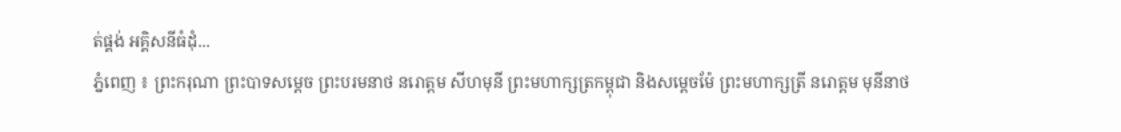ត់ផ្គង់ អគ្គិសនីធំដុំ...
ភ្នំពេញ ៖ ព្រះករុណា ព្រះបាទសម្តេច ព្រះបរមនាថ នរោត្តម សីហមុនី ព្រះមហាក្សត្រកម្ពុជា និងសម្តេចម៉ែ ព្រះមហាក្សត្រី នរោត្តម មុនីនាថ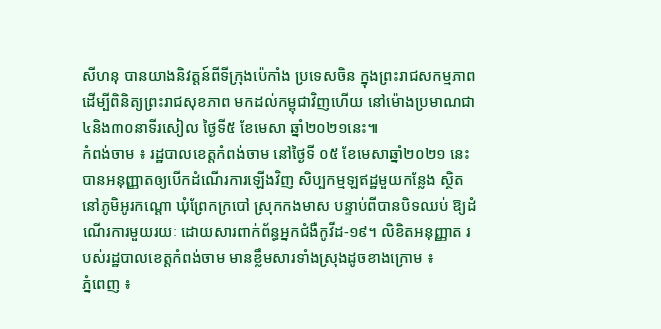សីហនុ បានយាងនិវត្តន៍ពីទីក្រុងប៉េកាំង ប្រទេសចិន ក្នុងព្រះរាជសកម្មភាព ដើម្បីពិនិត្យព្រះរាជសុខភាព មកដល់កម្ពុជាវិញហើយ នៅម៉ោងប្រមាណជា៤និង៣០នាទីរសៀល ថ្ងៃទី៥ ខែមេសា ឆ្នាំ២០២១នេះ៕
កំពង់ចាម ៖ រដ្ឋបាលខេត្តកំពង់ចាម នៅថ្ងៃទី ០៥ ខែមេសាឆ្នាំ២០២១ នេះ បានអនុញ្ញាតឲ្យបើកដំណើរការឡើងវិញ សិប្បកម្មឡឥដ្ឋមួយកន្លែង ស្ថិតនៅភូមិអូរកណ្ដោ ឃុំព្រែកក្របៅ ស្រុកកងមាស បន្ទាប់ពីបានបិទឈប់ ឱ្យដំណើរការមួយរយៈ ដោយសារពាក់ព័ន្ធអ្នកជំងឺកូវីដ-១៩។ លិខិតអនុញ្ញាត របស់រដ្ឋបាលខេត្តកំពង់ចាម មានខ្លឹមសារទាំងស្រុងដូចខាងក្រោម ៖
ភ្នំពេញ ៖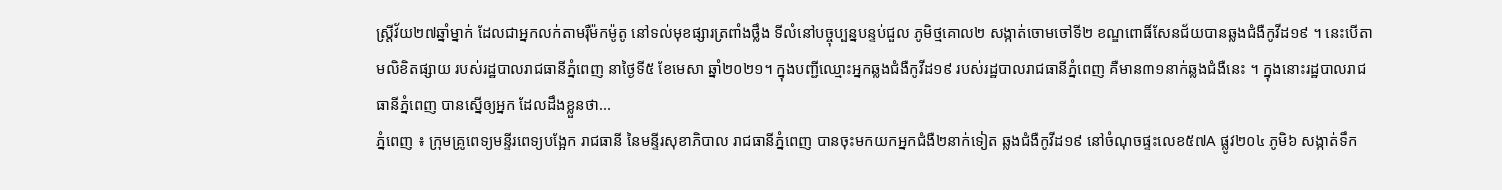ស្រ្តីវ័យ២៧ឆ្នាំម្នាក់ ដែលជាអ្នកលក់តាមរ៉ឺម៉កម៉ូតូ នៅទល់មុខផ្សារត្រពាំងថ្លឹង ទីលំនៅបច្ចុប្បន្នបន្ទប់ជួល ភូមិថ្មគោល២ សង្កាត់ចោមចៅទី២ ខណ្ឌពោធិ៍សែនជ័យបានឆ្លងជំងឺកូវីដ១៩ ។ នេះបើតាមលិខិតផ្សាយ របស់រដ្ឋបាលរាជធានីភ្នំពេញ នាថ្ងៃទី៥ ខែមេសា ឆ្នាំ២០២១។ ក្នុងបញ្ជីឈ្មោះអ្នកឆ្លងជំងឺកូវីដ១៩ របស់រដ្ឋបាលរាជធានីភ្នំពេញ គឺមាន៣១នាក់ឆ្លងជំងឺនេះ ។ ក្នុងនោះរដ្ឋបាលរាជធានីភ្នំពេញ បានស្នើឲ្យអ្នក ដែលដឹងខ្លួនថា...
ភ្នំពេញ ៖ ក្រុមគ្រូពេទ្យមន្ទីរពេទ្យបង្អែក រាជធានី នៃមន្ទីរសុខាភិបាល រាជធានីភ្នំពេញ បានចុះមកយកអ្នកជំងឺ២នាក់ទៀត ឆ្លងជំងឺកូវីដ១៩ នៅចំណុចផ្ទះលេខ៥៧A ផ្លូវ២០៤ ភូមិ៦ សង្កាត់ទឹក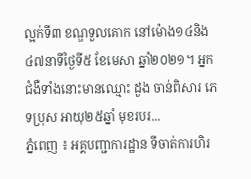ល្អក់ទី៣ ខណ្ឌទួលគោក នៅម៉ោង១៤និង៤៧នាទីថ្ងៃទី៥ ខែមេសា ឆ្នាំ២០២១។ អ្នកជំងឺទាំងនោះមានឈ្មោះ ដួង ចាន់ពិសារ ភេទប្រុស អាយុ២៥ឆ្នាំ មុខរបរ...
ភ្នំពេញ ៖ អគ្គបញ្ជាការដ្ឋាន ទីចាត់ការហិរ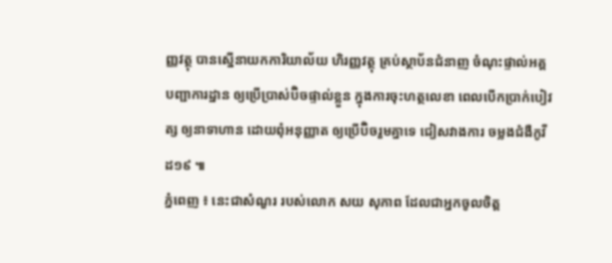ញ្ញវត្ថុ បានស្នើនាយកការិយាល័យ ហិរញ្ញវត្ថុ គ្រប់ស្ថាប័នជំនាញ ចំណុះផ្ទាល់អគ្គបញ្ជាការដ្ឋាន ឲ្យប្រើប្រាស់ប៊ិចផ្ទាល់ខ្លួន ក្នុងការចុះហត្ថលេខា ពេលបើកប្រាក់បៀវត្ស ឲ្យនាទាហាន ដោយពុំអនុញ្ញាត ឲ្យប្រើប៊ិចរួមគ្នាទេ ជៀសវាងការ ចម្លងជំងឺកូវីដ១៩ ៕
ភ្នំពេញ ៖ នេះជាសំណួរ របស់លោក សយ សុភាព ដែលជាអ្នកចូលចិត្ត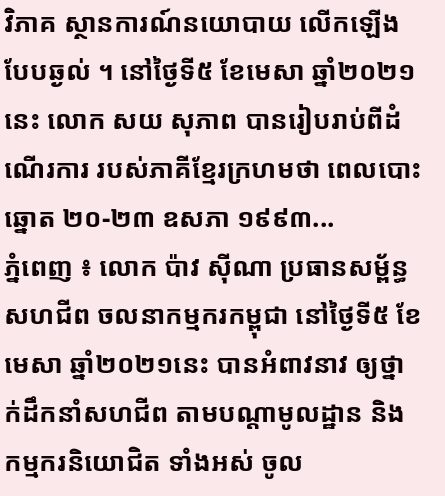វិភាគ ស្ថានការណ៍នយោបាយ លើកឡើងបែបឆ្ងល់ ។ នៅថ្ងៃទី៥ ខែមេសា ឆ្នាំ២០២១នេះ លោក សយ សុភាព បានរៀបរាប់ពីដំណើរការ របស់ភាគីខ្មែរក្រហមថា ពេលបោះឆ្នោត ២០-២៣ ឧសភា ១៩៩៣...
ភ្នំពេញ ៖ លោក ប៉ាវ ស៊ីណា ប្រធានសម្ព័ន្ធសហជីព ចលនាកម្មករកម្ពុជា នៅថ្ងៃទី៥ ខែ មេសា ឆ្នាំ២០២១នេះ បានអំពាវនាវ ឲ្យថ្នាក់ដឹកនាំសហជីព តាមបណ្តាមូលដ្ឋាន និងកម្មករនិយោជិត ទាំងអស់ ចូល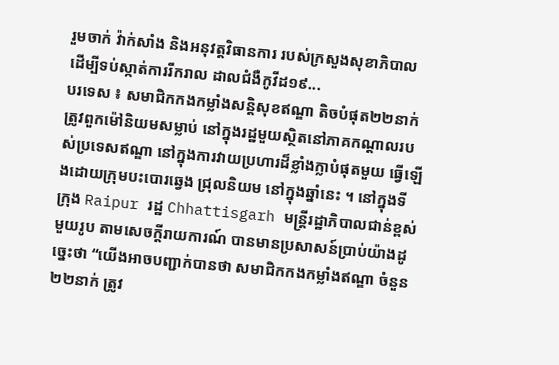រួមចាក់ វ៉ាក់សាំង និងអនុវត្តវិធានការ របស់ក្រសួងសុខាភិបាល ដើម្បីទប់ស្កាត់ការរីករាល ដាលជំងឺកូវីដ១៩...
បរទេស ៖ សមាជិកកងកម្លាំងសន្តិសុខឥណ្ឌា តិចបំផុត២២នាក់ ត្រូវពួកម៉ៅនិយមសម្លាប់ នៅក្នុងរដ្ឋមួយស្ថិតនៅភាគកណ្ដាលរបស់ប្រទេសឥណ្ឌា នៅក្នុងការវាយប្រហារដ៏ខ្លាំងក្លាបំផុតមួយ ធ្វើឡើងដោយក្រុមបះបោរឆ្វេង ជ្រុលនិយម នៅក្នុងឆ្នាំនេះ ។ នៅក្នុងទីក្រុង Raipur រដ្ឋ Chhattisgarh មន្ត្រីរដ្ឋាភិបាលជាន់ខ្ពស់មួយរូប តាមសេចក្តីរាយការណ៍ បានមានប្រសាសន៍ប្រាប់យ៉ាងដូច្នេះថា “យើងអាចបញ្ជាក់បានថា សមាជិកកងកម្លាំងឥណ្ឌា ចំនួន២២នាក់ ត្រូវ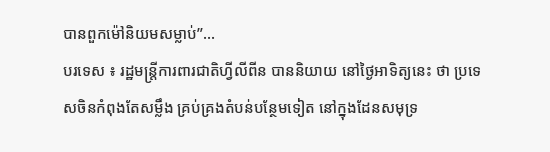បានពួកម៉ៅនិយមសម្លាប់”...
បរទេស ៖ រដ្ឋមន្ត្រីការពារជាតិហ្វីលីពីន បាននិយាយ នៅថ្ងៃអាទិត្យនេះ ថា ប្រទេសចិនកំពុងតែសម្លឹង គ្រប់គ្រងតំបន់បន្ថែមទៀត នៅក្នុងដែនសមុទ្រ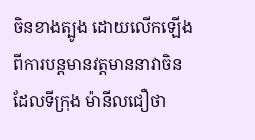ចិនខាងត្បូង ដោយលើកឡើង ពីការបន្តមានវត្តមាននាវាចិន ដែលទីក្រុង ម៉ានីលជឿថា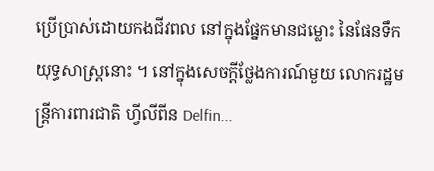ប្រើប្រាស់ដោយកងជីវពល នៅក្នុងផ្នែកមានជម្លោះ នៃផែនទឹកយុទ្ធសាស្ត្រនោះ ។ នៅក្នុងសេចក្តីថ្លែងការណ៍មួយ លោករដ្ឋមន្ត្រីការពារជាតិ ហ្វីលីពីន Delfin...